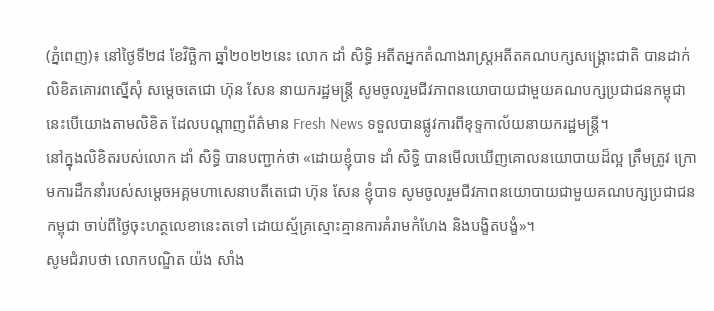(ភ្នំពេញ)៖ នៅថ្ងៃទី២៨ ខែវិច្ឆិកា ឆ្នាំ២០២២នេះ លោក ដាំ សិទ្ធិ អតីតអ្នកតំណាងរាស្រ្តអតីតគណបក្សសង្រ្គោះជាតិ បានដាក់លិខិតគោរពស្នើសុំ សម្តេចតេជោ ហ៊ុន សែន នាយករដ្ឋមន្រ្តី សូមចូលរួមជីវភាពនយោបាយជាមួយគណបក្សប្រជាជនកម្ពុជា នេះបើយោងតាមលិខិត ដែលបណ្តាញព័ត៌មាន Fresh News ទទួលបានផ្លូវការពីខុទ្ទកាល័យនាយករដ្ឋមន្រ្តី។
នៅក្នុងលិខិតរបស់លោក ដាំ សិទ្ធិ បានបញ្ជាក់ថា «ដោយខ្ញុំបាទ ដាំ សិទ្ធិ បានមើលឃើញគោលនយោបាយដ៏ល្អ ត្រឹមត្រូវ ក្រោមការដឹកនាំរបស់សម្តេចអគ្គមហាសេនាបតីតេជោ ហ៊ុន សែន ខ្ញុំបាទ សូមចូលរួមជីវភាពនយោបាយជាមួយគណបក្សប្រជាជនកម្ពុជា ចាប់ពីថ្ងៃចុះហត្ថលេខានេះតទៅ ដោយស្ម័គ្រស្មោះគ្មានការគំរាមកំហែង និងបង្ខិតបង្ខំ»។
សូមជំរាបថា លោកបណ្ឌិត យ៉ង សាំង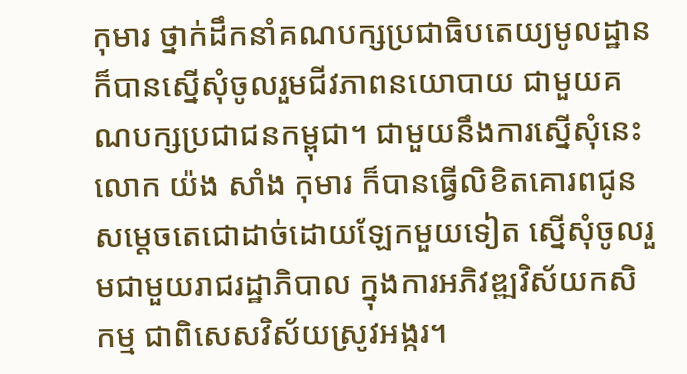កុមារ ថ្នាក់ដឹកនាំគណបក្សប្រជាធិបតេយ្យមូលដ្ឋាន ក៏បានស្នើសុំចូលរួមជីវភាពនយោបាយ ជាមួយគណបក្សប្រជាជនកម្ពុជា។ ជាមួយនឹងការស្នើសុំនេះ លោក យ៉ង សាំង កុមារ ក៏បានធ្វើលិខិតគោរពជូន សម្តេចតេជោដាច់ដោយឡែកមួយទៀត ស្នើសុំចូលរួមជាមួយរាជរដ្ឋាភិបាល ក្នុងការអភិវឌ្ឍវិស័យកសិកម្ម ជាពិសេសវិស័យស្រូវអង្ករ។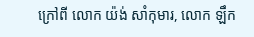ក្រៅពី លោក យ៉ង់ សាំកុមារ, លោក ឡឹក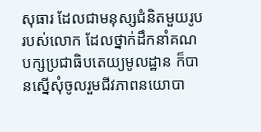សុធារ ដែលជាមនុស្សជំនិតមួយរូបរបស់លោក ដែលថ្នាក់ដឹកនាំគណបក្សប្រជាធិបតេយ្យមូលដ្ឋាន ក៏បានស្នើសុំចូលរួមជីវភាពនយោបា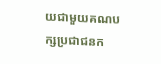យជាមួយគណបក្សប្រជាជនក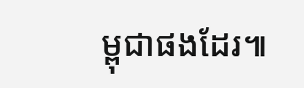ម្ពុជាផងដែរ៕